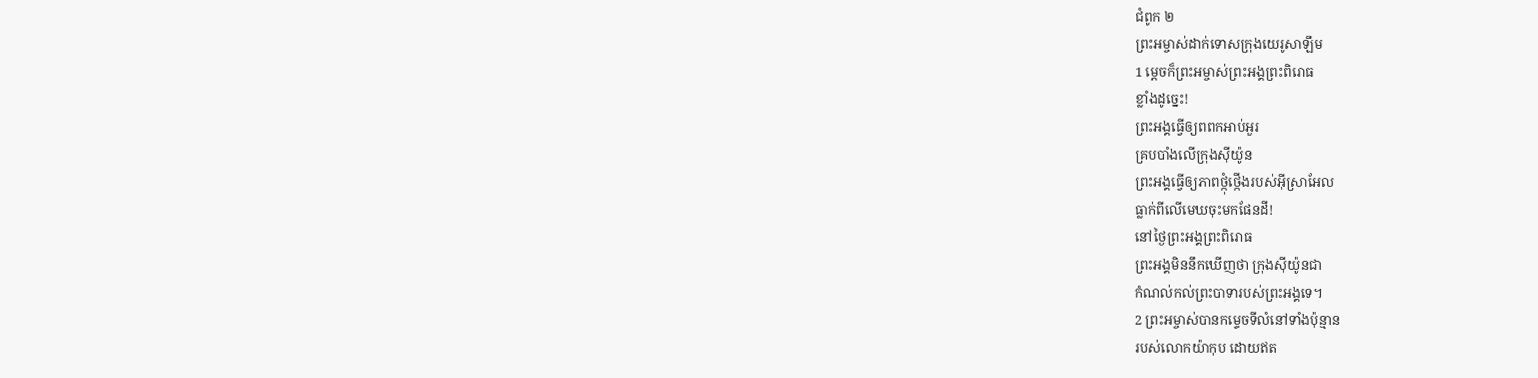ជំពូក ២
ព្រះអម្ចាស់ដាក់ទោសក្រុងយេរូសាឡឹម
1 ម្ដេចក៏ព្រះអម្ចាស់ព្រះអង្គព្រះពិរោធ
ខ្លាំងដូច្នេះ!
ព្រះអង្គធ្វើឲ្យពពកអាប់អួរ
គ្របបាំងលើក្រុងស៊ីយ៉ូន
ព្រះអង្គធ្វើឲ្យភាពថ្កុំថ្កើងរបស់អ៊ីស្រាអែល
ធ្លាក់ពីលើមេឃចុះមកផែនដី!
នៅថ្ងៃព្រះអង្គព្រះពិរោធ
ព្រះអង្គមិននឹកឃើញថា ក្រុងស៊ីយ៉ូនជា
កំណល់កល់ព្រះបាទារបស់ព្រះអង្គទេ។
2 ព្រះអម្ចាស់បានកម្ទេចទីលំនៅទាំងប៉ុន្មាន
របស់លោកយ៉ាកុប ដោយឥត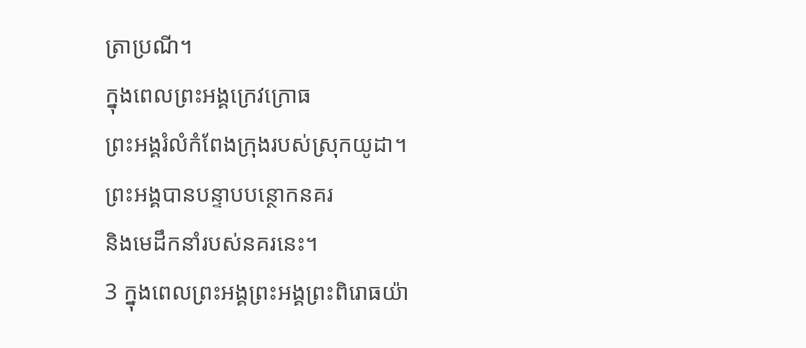ត្រាប្រណី។
ក្នុងពេលព្រះអង្គក្រេវក្រោធ
ព្រះអង្គរំលំកំពែងក្រុងរបស់ស្រុកយូដា។
ព្រះអង្គបានបន្ទាបបន្ថោកនគរ
និងមេដឹកនាំរបស់នគរនេះ។
3 ក្នុងពេលព្រះអង្គព្រះអង្គព្រះពិរោធយ៉ា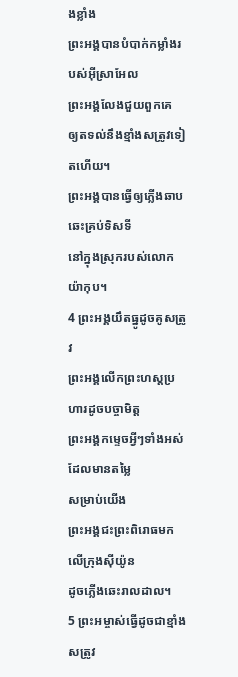ងខ្លាំង
ព្រះអង្គបានបំបាក់កម្លាំងរបស់អ៊ីស្រាអែល
ព្រះអង្គលែងជួយពួកគេ
ឲ្យតទល់នឹងខ្មាំងសត្រូវទៀតហើយ។
ព្រះអង្គបានធ្វើឲ្យភ្លើងឆាបឆេះគ្រប់ទិសទី
នៅក្នុងស្រុករបស់លោកយ៉ាកុប។
4 ព្រះអង្គយឹតធ្នូដូចគូសត្រូវ
ព្រះអង្គលើកព្រះហស្ដប្រហារដូចបច្ចាមិត្ត
ព្រះអង្គកម្ទេចអ្វីៗទាំងអស់ដែលមានតម្លៃ
សម្រាប់យើង
ព្រះអង្គជះព្រះពិរោធមកលើក្រុងស៊ីយ៉ូន
ដូចភ្លើងឆេះរាលដាល។
5 ព្រះអម្ចាស់ធ្វើដូចជាខ្មាំងសត្រូវ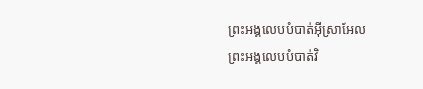ព្រះអង្គលេបបំបាត់អ៊ីស្រាអែល
ព្រះអង្គលេបបំបាត់វិ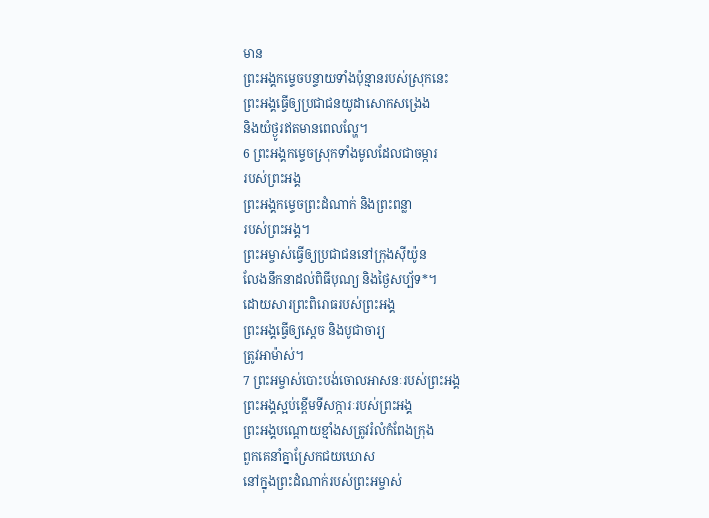មាន
ព្រះអង្គកម្ទេចបន្ទាយទាំងប៉ុន្មានរបស់ស្រុកនេះ
ព្រះអង្គធ្វើឲ្យប្រជាជនយូដាសោកសង្រេង
និងយំថ្ងូរឥតមានពេលល្ហែ។
6 ព្រះអង្គកម្ទេចស្រុកទាំងមូលដែលជាចម្ការ
របស់ព្រះអង្គ
ព្រះអង្គកម្ទេចព្រះដំណាក់ និងព្រះពន្លា
របស់ព្រះអង្គ។
ព្រះអម្ចាស់ធ្វើឲ្យប្រជាជននៅក្រុងស៊ីយ៉ូន
លែងនឹកនាដល់ពិធីបុណ្យ និងថ្ងៃសប្ប័ទ*។
ដោយសារព្រះពិរោធរបស់ព្រះអង្គ
ព្រះអង្គធ្វើឲ្យស្តេច និងបូជាចារ្យ
ត្រូវអាម៉ាស់។
7 ព្រះអម្ចាស់បោះបង់ចោលអាសនៈរបស់ព្រះអង្គ
ព្រះអង្គស្អប់ខ្ពើមទីសក្ការៈរបស់ព្រះអង្គ
ព្រះអង្គបណ្តោយខ្មាំងសត្រូវរំលំកំពែងក្រុង
ពួកគេនាំគ្នាស្រែកជយឃោស
នៅក្នុងព្រះដំណាក់របស់ព្រះអម្ចាស់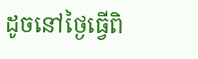ដូចនៅថ្ងៃធ្វើពិ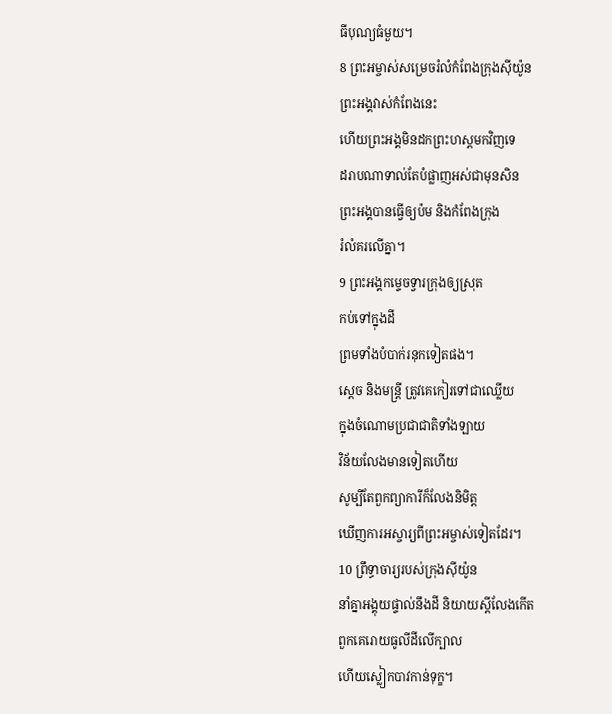ធីបុណ្យធំមួយ។
8 ព្រះអម្ចាស់សម្រេចរំលំកំពែងក្រុងស៊ីយ៉ូន
ព្រះអង្គវាស់កំពែងនេះ
ហើយព្រះអង្គមិនដកព្រះហស្ដមកវិញទេ
ដរាបណាទាល់តែបំផ្លាញអស់ជាមុនសិន
ព្រះអង្គបានធ្វើឲ្យប៉ម និងកំពែងក្រុង
រំលំគរលើគ្នា។
9 ព្រះអង្គកម្ទេចទ្វារក្រុងឲ្យស្រុត
កប់ទៅក្នុងដី
ព្រមទាំងបំបាក់រនុកទៀតផង។
ស្តេច និងមន្ត្រី ត្រូវគេកៀរទៅជាឈ្លើយ
ក្នុងចំណោមប្រជាជាតិទាំងឡាយ
វិន័យលែងមានទៀតហើយ
សូម្បីតែពួកព្យាការីក៏លែងនិមិត្ត
ឃើញការអស្ចារ្យពីព្រះអម្ចាស់ទៀតដែរ។
10 ព្រឹទ្ធាចារ្យរបស់ក្រុងស៊ីយ៉ូន
នាំគ្នាអង្គុយផ្ទាល់នឹងដី និយាយស្តីលែងកើត
ពួកគេរោយធូលីដីលើក្បាល
ហើយស្លៀកបាវកាន់ទុក្ខ។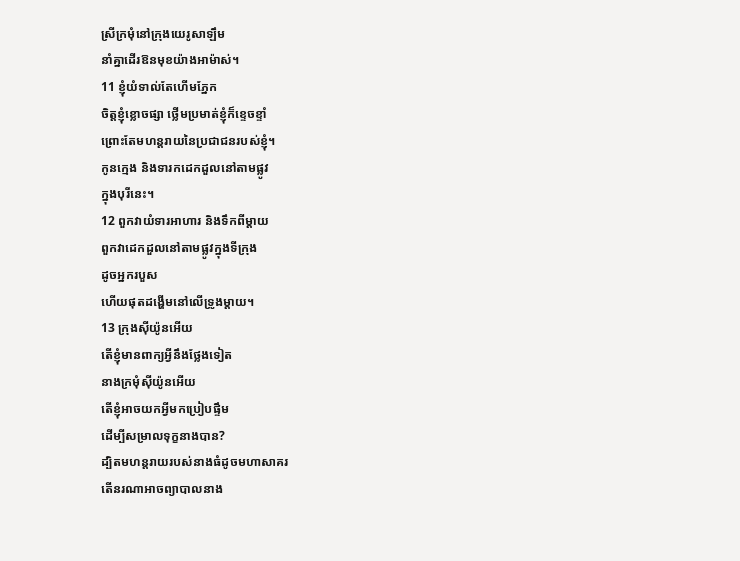ស្រីក្រមុំនៅក្រុងយេរូសាឡឹម
នាំគ្នាដើរឱនមុខយ៉ាងអាម៉ាស់។
11 ខ្ញុំយំទាល់តែហើមភ្នែក
ចិត្តខ្ញុំខ្លោចផ្សា ថ្លើមប្រមាត់ខ្ញុំក៏ខ្ទេចខ្ទាំ
ព្រោះតែមហន្តរាយនៃប្រជាជនរបស់ខ្ញុំ។
កូនក្មេង និងទារកដេកដួលនៅតាមផ្លូវ
ក្នុងបុរីនេះ។
12 ពួកវាយំទារអាហារ និងទឹកពីម្ដាយ
ពួកវាដេកដួលនៅតាមផ្លូវក្នុងទីក្រុង
ដូចអ្នករបួស
ហើយផុតដង្ហើមនៅលើទ្រូងម្ដាយ។
13 ក្រុងស៊ីយ៉ូនអើយ
តើខ្ញុំមានពាក្យអ្វីនឹងថ្លែងទៀត
នាងក្រមុំស៊ីយ៉ូនអើយ
តើខ្ញុំអាចយកអ្វីមកប្រៀបផ្ទឹម
ដើម្បីសម្រាលទុក្ខនាងបាន?
ដ្បិតមហន្តរាយរបស់នាងធំដូចមហាសាគរ
តើនរណាអាចព្យាបាលនាង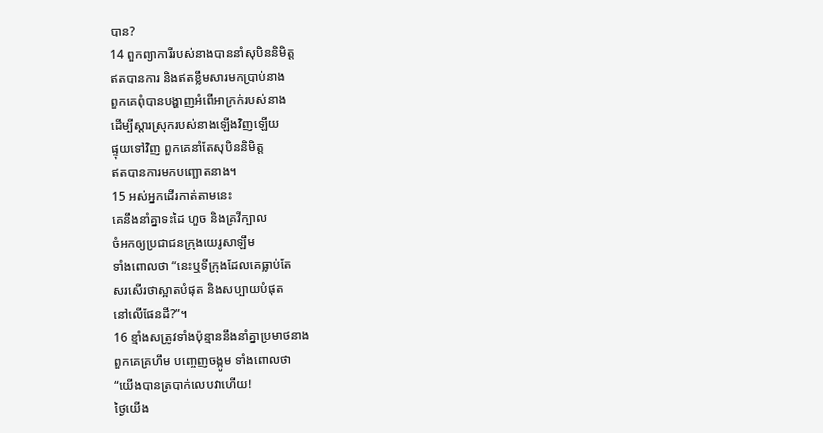បាន?
14 ពួកព្យាការីរបស់នាងបាននាំសុបិននិមិត្ត
ឥតបានការ និងឥតខ្លឹមសារមកប្រាប់នាង
ពួកគេពុំបានបង្ហាញអំពើអាក្រក់របស់នាង
ដើម្បីស្តារស្រុករបស់នាងឡើងវិញឡើយ
ផ្ទុយទៅវិញ ពួកគេនាំតែសុបិននិមិត្ត
ឥតបានការមកបញ្ឆោតនាង។
15 អស់អ្នកដើរកាត់តាមនេះ
គេនឹងនាំគ្នាទះដៃ ហួច និងគ្រវីក្បាល
ចំអកឲ្យប្រជាជនក្រុងយេរូសាឡឹម
ទាំងពោលថា “នេះឬទីក្រុងដែលគេធ្លាប់តែ
សរសើរថាស្អាតបំផុត និងសប្បាយបំផុត
នៅលើផែនដី?”។
16 ខ្មាំងសត្រូវទាំងប៉ុន្មាននឹងនាំគ្នាប្រមាថនាង
ពួកគេគ្រហឹម បញ្ចេញចង្កូម ទាំងពោលថា
“យើងបានត្របាក់លេបវាហើយ!
ថ្ងៃយើង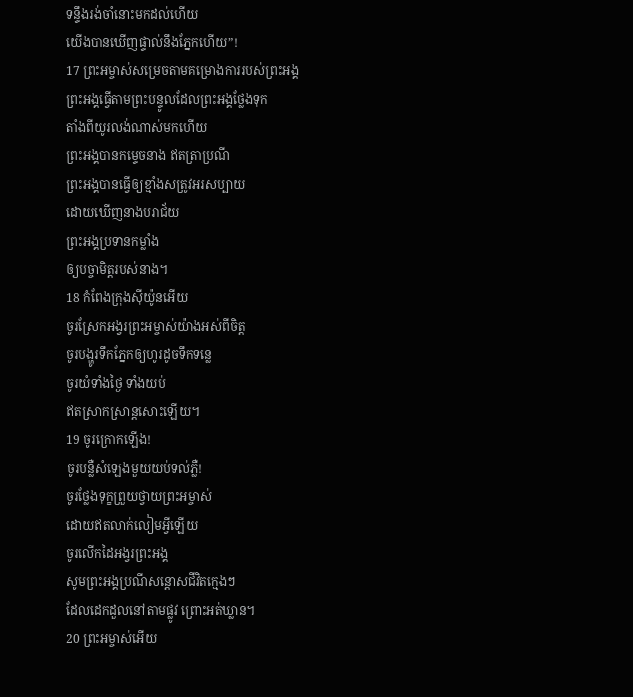ទន្ទឹងរង់ចាំនោះមកដល់ហើយ
យើងបានឃើញផ្ទាល់នឹងភ្នែកហើយ”!
17 ព្រះអម្ចាស់សម្រេចតាមគម្រោងការរបស់ព្រះអង្គ
ព្រះអង្គធ្វើតាមព្រះបន្ទូលដែលព្រះអង្គថ្លែងទុក
តាំងពីយូរលង់ណាស់មកហើយ
ព្រះអង្គបានកម្ទេចនាង ឥតត្រាប្រណី
ព្រះអង្គបានធ្វើឲ្យខ្មាំងសត្រូវអរសប្បាយ
ដោយឃើញនាងបរាជ័យ
ព្រះអង្គប្រទានកម្លាំង
ឲ្យបច្ចាមិត្តរបស់នាង។
18 កំពែងក្រុងស៊ីយ៉ូនអើយ
ចូរស្រែកអង្វរព្រះអម្ចាស់យ៉ាងអស់ពីចិត្ត
ចូរបង្ហូរទឹកភ្នែកឲ្យហូរដូចទឹកទន្លេ
ចូរយំទាំងថ្ងៃ ទាំងយប់
ឥតស្រាកស្រាន្តសោះឡើយ។
19 ចូរក្រោកឡើង!
ចូរបន្លឺសំឡេងមួយយប់ទល់ភ្លឺ!
ចូរថ្លែងទុក្ខព្រួយថ្វាយព្រះអម្ចាស់
ដោយឥតលាក់លៀមអ្វីឡើយ
ចូរលើកដៃអង្វរព្រះអង្គ
សូមព្រះអង្គប្រណីសន្ដោសជីវិតក្មេងៗ
ដែលដេកដួលនៅតាមផ្លូវ ព្រោះអត់ឃ្លាន។
20 ព្រះអម្ចាស់អើយ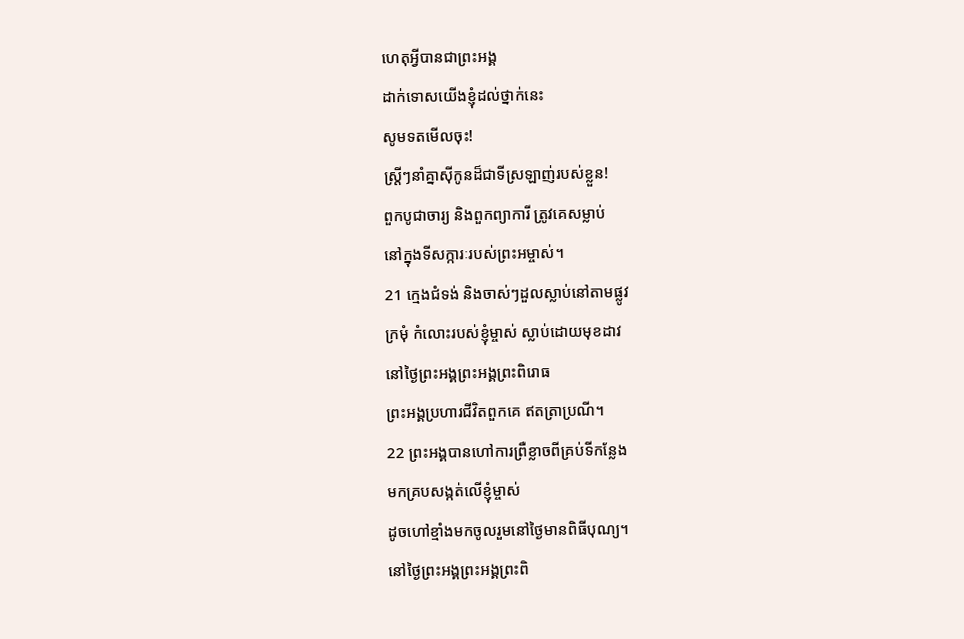ហេតុអ្វីបានជាព្រះអង្គ
ដាក់ទោសយើងខ្ញុំដល់ថ្នាក់នេះ
សូមទតមើលចុះ!
ស្ត្រីៗនាំគ្នាស៊ីកូនដ៏ជាទីស្រឡាញ់របស់ខ្លួន!
ពួកបូជាចារ្យ និងពួកព្យាការី ត្រូវគេសម្លាប់
នៅក្នុងទីសក្ការៈរបស់ព្រះអម្ចាស់។
21 ក្មេងជំទង់ និងចាស់ៗដួលស្លាប់នៅតាមផ្លូវ
ក្រមុំ កំលោះរបស់ខ្ញុំម្ចាស់ ស្លាប់ដោយមុខដាវ
នៅថ្ងៃព្រះអង្គព្រះអង្គព្រះពិរោធ
ព្រះអង្គប្រហារជីវិតពួកគេ ឥតត្រាប្រណី។
22 ព្រះអង្គបានហៅការព្រឺខ្លាចពីគ្រប់ទីកន្លែង
មកគ្របសង្កត់លើខ្ញុំម្ចាស់
ដូចហៅខ្មាំងមកចូលរួមនៅថ្ងៃមានពិធីបុណ្យ។
នៅថ្ងៃព្រះអង្គព្រះអង្គព្រះពិ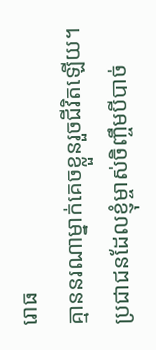រោធ
គ្មាននរណាម្នាក់គេចខ្លួនរួចជីវិតឡើយ។
ប្រជាជនដែលខ្ញុំម្ចាស់ចិញ្ចឹមបីបាច់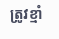ត្រូវខ្មាំ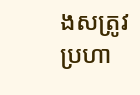ងសត្រូវប្រហា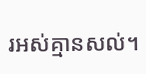រអស់គ្មានសល់។